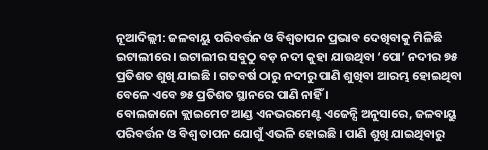ନୂଆଦିଲ୍ଲୀ: ଜଳବାୟୁ ପରିବର୍ତ୍ତନ ଓ ବିଶ୍ୱତାପନ ପ୍ରଭାବ ଦେଖିବାକୁ ମିଳିଛି ଇଟାଲୀରେ । ଇଟାଲୀର ସବୁଠୁ ବଡ଼ ନଦୀ କୁହା ଯାଉଥିବା ‘ପୋ’ ନଦୀର ୭୫ ପ୍ରତିଶତ ଶୁଖି ଯାଇଛି । ଗତବର୍ଷ ଠାରୁ ନଦୀରୁ ପାଣି ଶୁଖିବା ଆରମ୍ଭ ହୋଇଥିବା ବେଳେ ଏବେ ୭୫ ପ୍ରତିଶତ ସ୍ଥାନରେ ପାଣି ନାହିଁ ।
ବୋଲଜାନୋ କ୍ଲାଇମେଟ ଆଣ୍ଡ ଏନଭରମେଣ୍ଟ ଏଜେନ୍ସି ଅନୁସାରେ, ଜଳବାୟୁ ପରିବର୍ତ୍ତନ ଓ ବିଶ୍ୱ ତାପନ ଯୋଗୁଁ ଏଭଳି ହୋଇଛି । ପାଣି ଶୁଖି ଯାଇଥିବାରୁ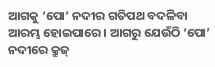ଆଗକୁ ‘ପୋ’ ନଦୀର ଗତିପଥ ବଦଳିବା ଆରମ୍ଭ ହୋଇପାରେ । ଆଗରୁ ଯେଉଁଠି ‘ପୋ’ ନଦୀରେ କ୍ରୁଜ୍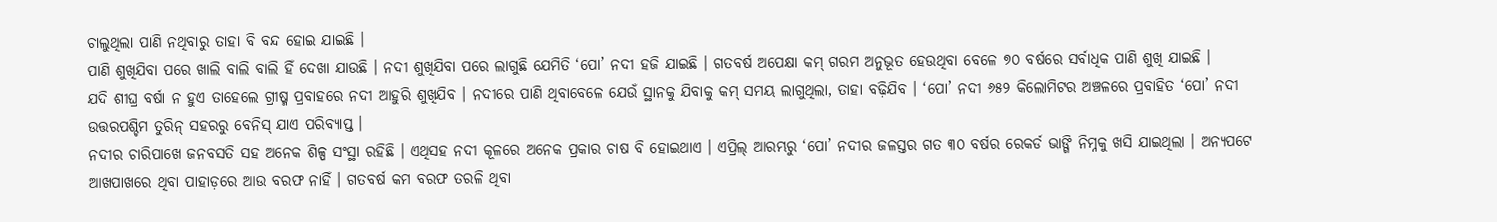ଚାଲୁଥିଲା ପାଣି ନଥିବାରୁ ତାହା ବି ବନ୍ଦ ହୋଇ ଯାଇଛି ।
ପାଣି ଶୁଖିଯିବା ପରେ ଖାଲି ବାଲି ବାଲି ହିଁ ଦେଖା ଯାଉଛି । ନଦୀ ଶୁଖିଯିବା ପରେ ଲାଗୁଛି ଯେମିତି ‘ପୋ’ ନଦୀ ହଜି ଯାଇଛି । ଗତବର୍ଷ ଅପେକ୍ଷା କମ୍ ଗରମ ଅନୁଭୂତ ହେଉଥିବା ବେଳେ ୭୦ ବର୍ଷରେ ସର୍ବାଧିକ ପାଣି ଶୁଖି ଯାଇଛି ।
ଯଦି ଶୀଘ୍ର ବର୍ଷା ନ ହୁଏ ତାହେଲେ ଗ୍ରୀଷ୍ମ ପ୍ରବାହରେ ନଦୀ ଆହୁରି ଶୁଖିଯିବ । ନଦୀରେ ପାଣି ଥିବାବେଳେ ଯେଉଁ ସ୍ଥାନକୁ ଯିବାକୁ କମ୍ ସମୟ ଲାଗୁଥିଲା, ତାହା ବଢ଼ିଯିବ । ‘ପୋ’ ନଦୀ ୬୫୨ କିଲୋମିଟର ଅଞ୍ଚଳରେ ପ୍ରବାହିତ ‘ପୋ’ ନଦୀ ଉତ୍ତରପଶ୍ଚିମ ତୁରିନ୍ ସହରରୁ ବେନିସ୍ ଯାଏ ପରିବ୍ୟାପ୍ତ ।
ନଦୀର ଚାରିପାଖେ ଜନବସତି ସହ ଅନେକ ଶିଳ୍ପ ସଂସ୍ଥା ରହିଛି । ଏଥିସହ ନଦୀ କୂଳରେ ଅନେକ ପ୍ରକାର ଚାଷ ବି ହୋଇଥାଏ । ଏପ୍ରିଲ୍ ଆରମ୍ଭରୁ ‘ପୋ’ ନଦୀର ଜଳସ୍ତର ଗତ ୩୦ ବର୍ଷର ରେକର୍ଡ ଭାଙ୍ଗି ନିମ୍ନକୁ ଖସି ଯାଇଥିଲା । ଅନ୍ୟପଟେ ଆଖପାଖରେ ଥିବା ପାହାଡ଼ରେ ଆଉ ବରଫ ନାହିଁ । ଗତବର୍ଷ କମ ବରଫ ତରଳି ଥିବା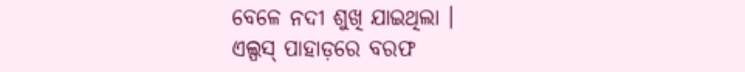ବେଳେ ନଦୀ ଶୁଖି ଯାଇଥିଲା ।
ଏଲ୍ପସ୍ ପାହାଡ଼ରେ ବରଫ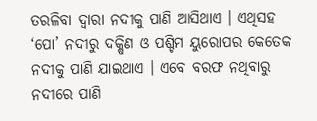ତରଳିବା ଦ୍ୱାରା ନଦୀକୁ ପାଣି ଆସିଥାଏ । ଏଥିସହ ‘ପୋ’ ନଦୀରୁ ଦକ୍ଷିଣ ଓ ପଶ୍ଚିମ ୟୁରୋପର କେତେକ ନଦୀକୁ ପାଣି ଯାଇଥାଏ । ଏବେ ବରଫ ନଥିବାରୁ ନଦୀରେ ପାଣି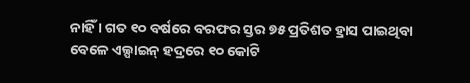ନାହିଁ । ଗତ ୧୦ ବର୍ଷରେ ବରଫର ସ୍ତର ୭୫ ପ୍ରତିଶତ ହ୍ରାସ ପାଇଥିବା ବେଳେ ଏଲ୍ପାଇନ୍ ହଦ୍ରରେ ୧୦ କୋଟି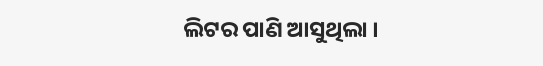ଲିଟର ପାଣି ଆସୁଥିଲା ।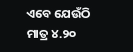ଏବେ ଯେଉଁଠି ମାତ୍ର ୪.୨୦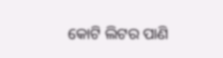କୋଟି ଲିଟର ପାଣି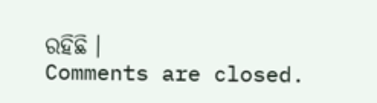ରହିଛି ।
Comments are closed.